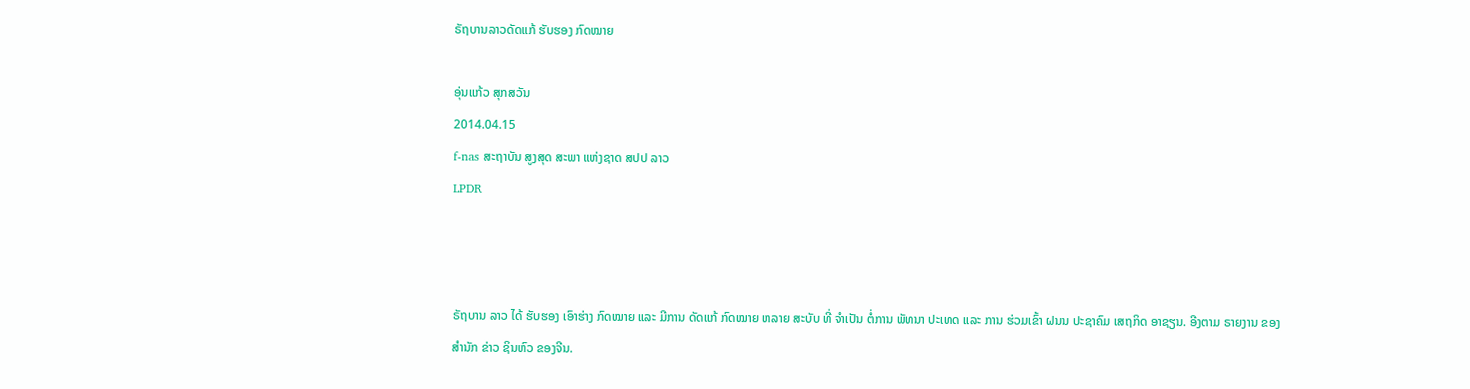ຣັຖບານລາວດັດແກ້ ຮັບຮອງ ກົດໝາຍ

ອຸ່ນແກ້ວ ສຸກສວັນ
2014.04.15
f-nas ສະຖາບັນ ສູງສຸດ ສະພາ ແຫ່ງຊາດ ສປປ ລາວ
LPDR



ຣັຖບານ ລາວ ໄດ້ ຮັບຮອງ ເອົາຮ່າງ ກົດໝາຍ ແລະ ມີການ ດັດແກ້ ກົດໝາຍ ຫລາຍ ສະບັບ ທີ່ ຈຳເປັນ ຕໍ່ການ ພັທນາ ປະເທດ ແລະ ການ ຮ່ວມເຂົ້າ ຝນນ ປະຊາຄົມ ເສຖກິດ ອາຊຽນ. ອີງຕາມ ຣາຍງານ ຂອງ ສຳນັກ ຂ່າວ ຊິນຫົວ ຂອງຈີນ.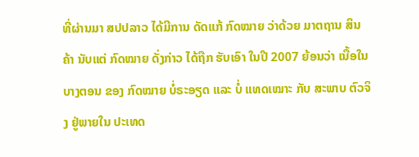ທີ່ຜ່ານມາ ສປປລາວ ໄດ້ມີການ ດັດແກ້ ກົດໝາຍ ວ່າດ້ວຍ ມາຕຖານ ສິນຄ້າ ນັບແຕ່ ກົດໝາຍ ດັ່ງກ່າວ ໄດ້ຖືກ ຮັບເອົາ ໃນປີ 2007 ຍ້ອນວ່າ ເນື້ອໃນ ບາງຕອນ ຂອງ ກົດໝາຍ ບໍ່ຣະອຽດ ແລະ ບໍ່ ແທດເໝາະ ກັບ ສະພາບ ຕົວຈິງ ຢູ່ພາຍໃນ ປະເທດ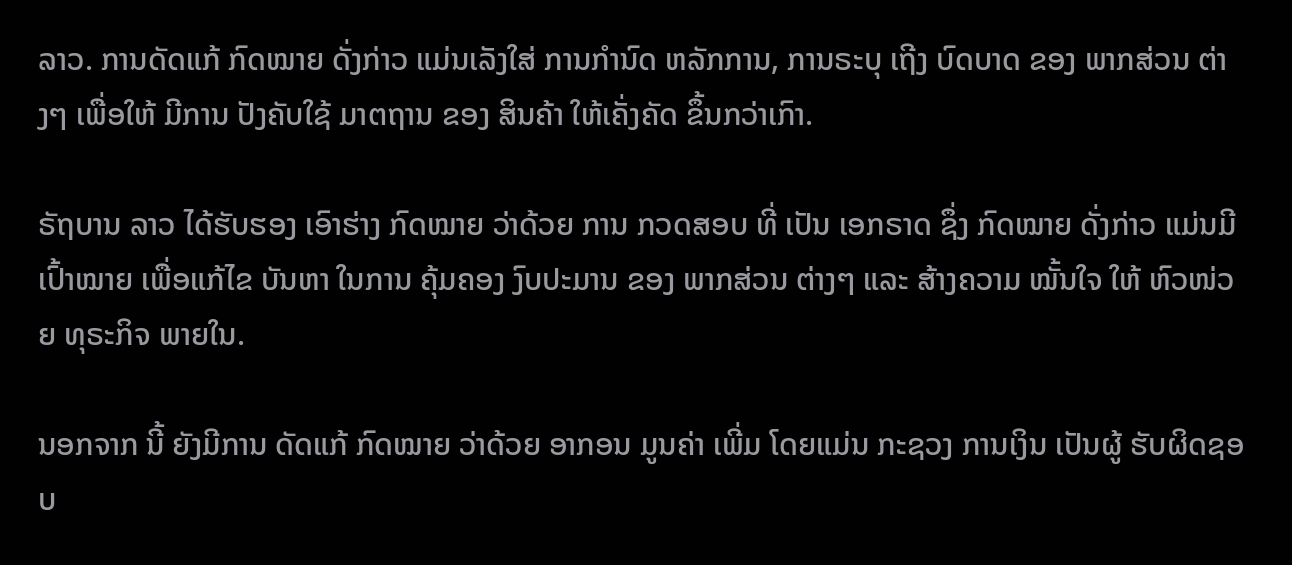ລາວ. ການດັດແກ້ ກົດໝາຍ ດັ່ງກ່າວ ແມ່ນເລັງໃສ່ ການກຳນົດ ຫລັກການ, ການຣະບຸ ເຖີງ ບົດບາດ ຂອງ ພາກສ່ວນ ຕ່າງໆ ເພື່ອໃຫ້ ມີການ ປັງຄັບໃຊ້ ມາຕຖານ ຂອງ ສິນຄ້າ ໃຫ້ເຄັ່ງຄັດ ຂຶ້ນກວ່າເກົາ.

ຣັຖບານ ລາວ ໄດ້ຮັບຮອງ ເອົາຮ່າງ ກົດໝາຍ ວ່າດ້ວຍ ການ ກວດສອບ ທີ່ ເປັນ ເອກຣາດ ຊຶ່ງ ກົດໝາຍ ດັ່ງກ່າວ ແມ່ນມີ ເປົ້າໝາຍ ເພື່ອແກ້ໄຂ ບັນຫາ ໃນການ ຄຸ້ມຄອງ ງົບປະມານ ຂອງ ພາກສ່ວນ ຕ່າງໆ ແລະ ສ້າງຄວາມ ໝັ້ນໃຈ ໃຫ້ ຫົວໜ່ວຍ ທຸຣະກິຈ ພາຍໃນ.

ນອກຈາກ ນີ້ ຍັງມີການ ດັດແກ້ ກົດໝາຍ ວ່າດ້ວຍ ອາກອນ ມູນຄ່າ ເພີ່ມ ໂດຍແມ່ນ ກະຊວງ ການເງິນ ເປັນຜູ້ ຮັບຜິດຊອບ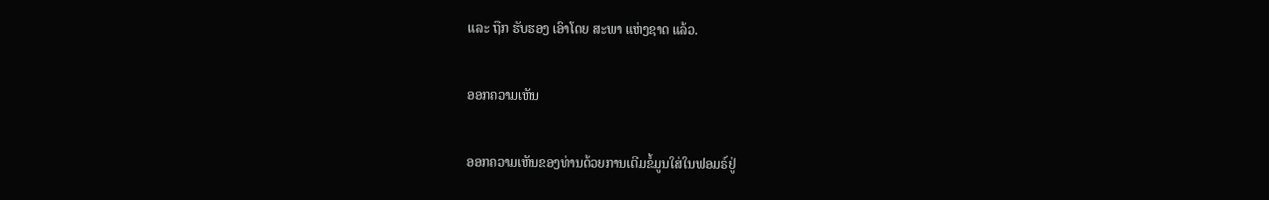ແລະ ຖືກ ຮັບຮອງ ເອົາໂດຍ ສະພາ ແຫ່ງຊາດ ແລ້ວ.

ອອກຄວາມເຫັນ

ອອກຄວາມເຫັນຂອງທ່ານດ້ວຍການເຕີມຂໍ້ມູນໃສ່ໃນຟອມຣ໌ຢູ່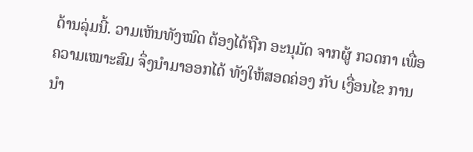ດ້ານລຸ່ມນີ້. ວາມເຫັນທັງໝົດ ຕ້ອງໄດ້ຖືກ ອະນຸມັດ ຈາກຜູ້ ກວດກາ ເພື່ອຄວາມເໝາະສົມ ຈຶ່ງນໍາມາອອກໄດ້ ທັງໃຫ້ສອດຄ່ອງ ກັບ ເງື່ອນໄຂ ການນຳ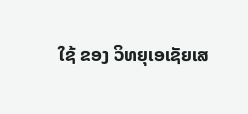ໃຊ້ ຂອງ ວິທຍຸເອເຊັຍເສ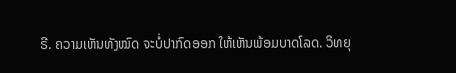ຣີ. ຄວາມເຫັນທັງໝົດ ຈະບໍ່ປາກົດອອກ ໃຫ້ເຫັນພ້ອມບາດໂລດ. ວິທຍຸ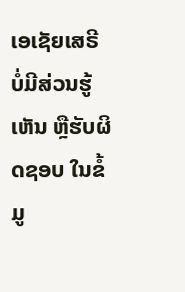ເອເຊັຍເສຣີ ບໍ່ມີສ່ວນຮູ້ເຫັນ ຫຼືຮັບຜິດຊອບ ໃນຂໍ້ມູ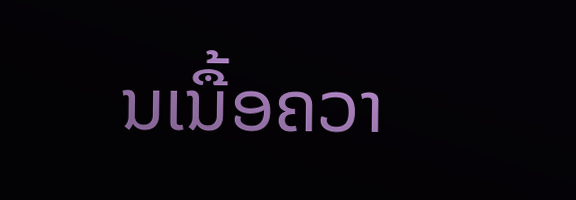ນເນື້ອຄວາ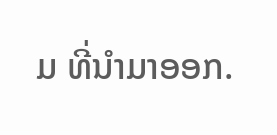ມ ທີ່ນໍາມາອອກ.